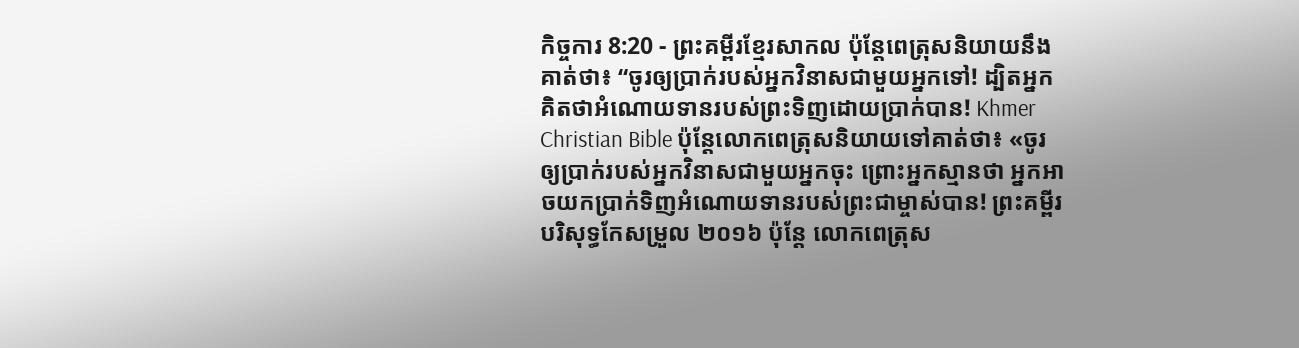កិច្ចការ 8:20 - ព្រះគម្ពីរខ្មែរសាកល ប៉ុន្តែពេត្រុសនិយាយនឹងគាត់ថា៖ “ចូរឲ្យប្រាក់របស់អ្នកវិនាសជាមួយអ្នកទៅ! ដ្បិតអ្នកគិតថាអំណោយទានរបស់ព្រះទិញដោយប្រាក់បាន! Khmer Christian Bible ប៉ុន្ដែលោកពេត្រុសនិយាយទៅគាត់ថា៖ «ចូរឲ្យប្រាក់របស់អ្នកវិនាសជាមួយអ្នកចុះ ព្រោះអ្នកស្មានថា អ្នកអាចយកប្រាក់ទិញអំណោយទានរបស់ព្រះជាម្ចាស់បាន! ព្រះគម្ពីរបរិសុទ្ធកែសម្រួល ២០១៦ ប៉ុន្តែ លោកពេត្រុស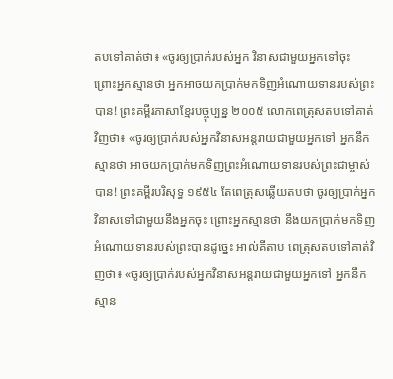តបទៅគាត់ថា៖ «ចូរឲ្យប្រាក់របស់អ្នក វិនាសជាមួយអ្នកទៅចុះ ព្រោះអ្នកស្មានថា អ្នកអាចយកប្រាក់មកទិញអំណោយទានរបស់ព្រះបាន! ព្រះគម្ពីរភាសាខ្មែរបច្ចុប្បន្ន ២០០៥ លោកពេត្រុសតបទៅគាត់វិញថា៖ «ចូរឲ្យប្រាក់របស់អ្នកវិនាសអន្តរាយជាមួយអ្នកទៅ អ្នកនឹកស្មានថា អាចយកប្រាក់មកទិញព្រះអំណោយទានរបស់ព្រះជាម្ចាស់បាន! ព្រះគម្ពីរបរិសុទ្ធ ១៩៥៤ តែពេត្រុសឆ្លើយតបថា ចូរឲ្យប្រាក់អ្នកវិនាសទៅជាមួយនឹងអ្នកចុះ ព្រោះអ្នកស្មានថា នឹងយកប្រាក់មកទិញអំណោយទានរបស់ព្រះបានដូច្នេះ អាល់គីតាប ពេត្រុសតបទៅគាត់វិញថា៖ «ចូរឲ្យប្រាក់របស់អ្នកវិនាសអន្ដរាយជាមួយអ្នកទៅ អ្នកនឹកស្មាន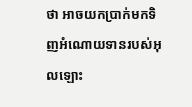ថា អាចយកប្រាក់មកទិញអំណោយទានរបស់អុលឡោះ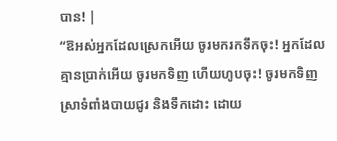បាន! |
“ឱអស់អ្នកដែលស្រេកអើយ ចូរមករកទឹកចុះ! អ្នកដែលគ្មានប្រាក់អើយ ចូរមកទិញ ហើយហូបចុះ! ចូរមកទិញស្រាទំពាំងបាយជូរ និងទឹកដោះ ដោយ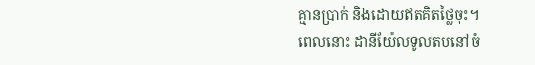គ្មានប្រាក់ និងដោយឥតគិតថ្លៃចុះ។
ពេលនោះ ដានីយ៉ែលទូលតបនៅចំ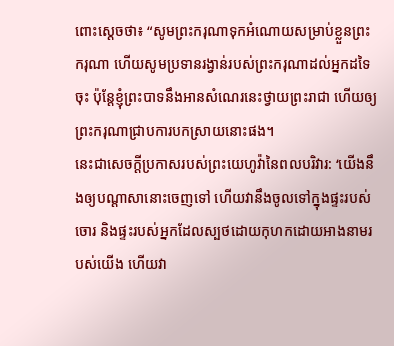ពោះស្ដេចថា៖ “សូមព្រះករុណាទុកអំណោយសម្រាប់ខ្លួនព្រះករុណា ហើយសូមប្រទានរង្វាន់របស់ព្រះករុណាដល់អ្នកដទៃចុះ ប៉ុន្តែខ្ញុំព្រះបាទនឹងអានសំណេរនេះថ្វាយព្រះរាជា ហើយឲ្យព្រះករុណាជ្រាបការបកស្រាយនោះផង។
នេះជាសេចក្ដីប្រកាសរបស់ព្រះយេហូវ៉ានៃពលបរិវារ: ‘យើងនឹងឲ្យបណ្ដាសានោះចេញទៅ ហើយវានឹងចូលទៅក្នុងផ្ទះរបស់ចោរ និងផ្ទះរបស់អ្នកដែលស្បថដោយកុហកដោយអាងនាមរបស់យើង ហើយវា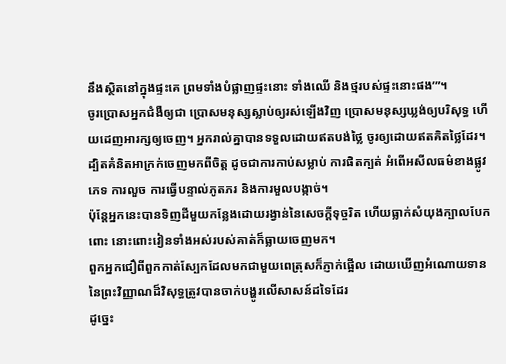នឹងស្ថិតនៅក្នុងផ្ទះគេ ព្រមទាំងបំផ្លាញផ្ទះនោះ ទាំងឈើ និងថ្មរបស់ផ្ទះនោះផង’”។
ចូរប្រោសអ្នកជំងឺឲ្យជា ប្រោសមនុស្សស្លាប់ឲ្យរស់ឡើងវិញ ប្រោសមនុស្សឃ្លង់ឲ្យបរិសុទ្ធ ហើយដេញអារក្សឲ្យចេញ។ អ្នករាល់គ្នាបានទទួលដោយឥតបង់ថ្លៃ ចូរឲ្យដោយឥតគិតថ្លៃដែរ។
ដ្បិតគំនិតអាក្រក់ចេញមកពីចិត្ត ដូចជាការកាប់សម្លាប់ ការផិតក្បត់ អំពើអសីលធម៌ខាងផ្លូវភេទ ការលួច ការធ្វើបន្ទាល់ភូតភរ និងការមួលបង្កាច់។
ប៉ុន្តែអ្នកនេះបានទិញដីមួយកន្លែងដោយរង្វាន់នៃសេចក្ដីទុច្ចរិត ហើយធ្លាក់សំយុងក្បាលបែកពោះ នោះពោះវៀនទាំងអស់របស់គាត់ក៏ធ្លាយចេញមក។
ពួកអ្នកជឿពីពួកកាត់ស្បែកដែលមកជាមួយពេត្រុសក៏ភ្ញាក់ផ្អើល ដោយឃើញអំណោយទាននៃព្រះវិញ្ញាណដ៏វិសុទ្ធត្រូវបានចាក់បង្ហូរលើសាសន៍ដទៃដែរ
ដូច្នេះ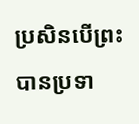ប្រសិនបើព្រះបានប្រទា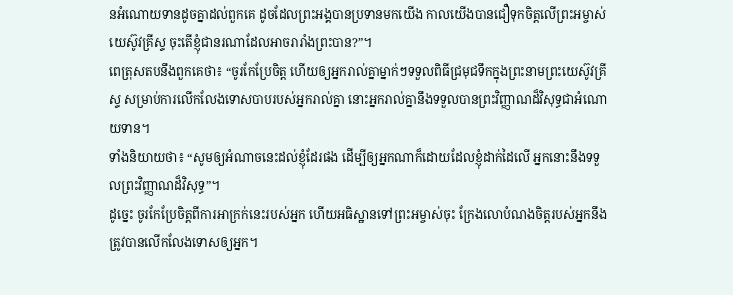នអំណោយទានដូចគ្នាដល់ពួកគេ ដូចដែលព្រះអង្គបានប្រទានមកយើង កាលយើងបានជឿទុកចិត្តលើព្រះអម្ចាស់យេស៊ូវគ្រីស្ទ ចុះតើខ្ញុំជានរណាដែលអាចរារាំងព្រះបាន?”។
ពេត្រុសតបនឹងពួកគេថា៖ “ចូរកែប្រែចិត្ត ហើយឲ្យអ្នករាល់គ្នាម្នាក់ៗទទួលពិធីជ្រមុជទឹកក្នុងព្រះនាមព្រះយេស៊ូវគ្រីស្ទ សម្រាប់ការលើកលែងទោសបាបរបស់អ្នករាល់គ្នា នោះអ្នករាល់គ្នានឹងទទួលបានព្រះវិញ្ញាណដ៏វិសុទ្ធជាអំណោយទាន។
ទាំងនិយាយថា៖ “សូមឲ្យអំណាចនេះដល់ខ្ញុំដែរផង ដើម្បីឲ្យអ្នកណាក៏ដោយដែលខ្ញុំដាក់ដៃលើ អ្នកនោះនឹងទទួលព្រះវិញ្ញាណដ៏វិសុទ្ធ”។
ដូច្នេះ ចូរកែប្រែចិត្តពីការអាក្រក់នេះរបស់អ្នក ហើយអធិស្ឋានទៅព្រះអម្ចាស់ចុះ ក្រែងលោបំណងចិត្តរបស់អ្នកនឹងត្រូវបានលើកលែងទោសឲ្យអ្នក។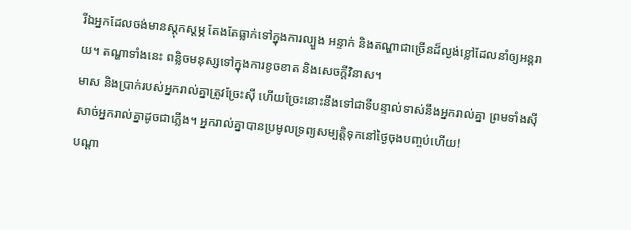រីឯអ្នកដែលចង់មានស្ដុកស្ដម្ភ តែងតែធ្លាក់ទៅក្នុងការល្បួង អន្ទាក់ និងតណ្ហាជាច្រើនដ៏ល្ងង់ខ្លៅដែលនាំឲ្យអន្តរាយ។ តណ្ហាទាំងនេះ ពន្លិចមនុស្សទៅក្នុងការខូចខាត និងសេចក្ដីវិនាស។
មាស និងប្រាក់របស់អ្នករាល់គ្នាត្រូវច្រែះស៊ី ហើយច្រែះនោះនឹងទៅជាទីបន្ទាល់ទាស់នឹងអ្នករាល់គ្នា ព្រមទាំងស៊ីសាច់អ្នករាល់គ្នាដូចជាភ្លើង។ អ្នករាល់គ្នាបានប្រមូលទ្រព្យសម្បត្តិទុកនៅថ្ងៃចុងបញ្ចប់ហើយ!
បណ្ដា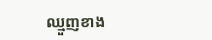ឈ្មួញខាង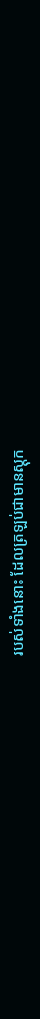របស់ទាំងនោះ ដែលត្រឡប់ជាមានស្ដុក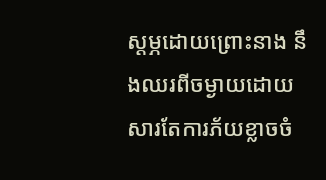ស្ដម្ភដោយព្រោះនាង នឹងឈរពីចម្ងាយដោយសារតែការភ័យខ្លាចចំ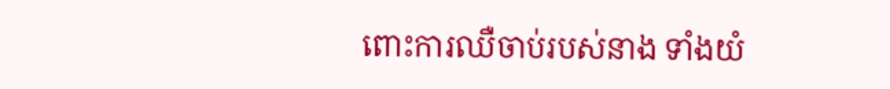ពោះការឈឺចាប់របស់នាង ទាំងយំ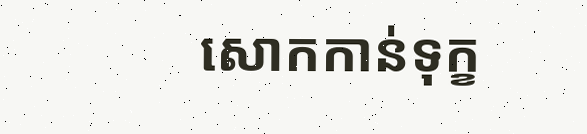សោកកាន់ទុក្ខ